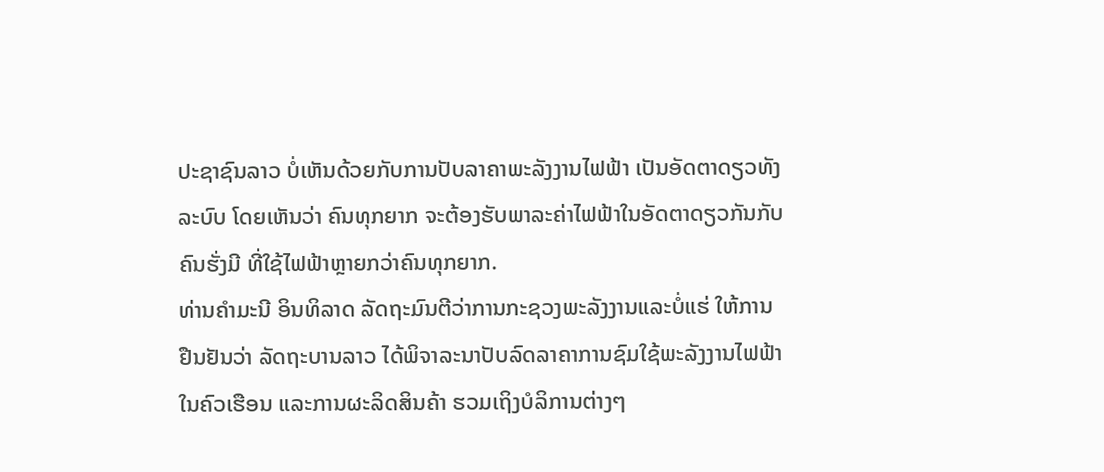ປະຊາຊົນລາວ ບໍ່ເຫັນດ້ວຍກັບການປັບລາຄາພະລັງງານໄຟຟ້າ ເປັນອັດຕາດຽວທັງ
ລະບົບ ໂດຍເຫັນວ່າ ຄົນທຸກຍາກ ຈະຕ້ອງຮັບພາລະຄ່າໄຟຟ້າໃນອັດຕາດຽວກັນກັບ
ຄົນຮັ່ງມີ ທີ່ໃຊ້ໄຟຟ້າຫຼາຍກວ່າຄົນທຸກຍາກ.
ທ່ານຄຳມະນີ ອິນທິລາດ ລັດຖະມົນຕີວ່າການກະຊວງພະລັງງານແລະບໍ່ແຮ່ ໃຫ້ການ
ຢືນຢັນວ່າ ລັດຖະບານລາວ ໄດ້ພິຈາລະນາປັບລົດລາຄາການຊົມໃຊ້ພະລັງງານໄຟຟ້າ
ໃນຄົວເຮືອນ ແລະການຜະລິດສິນຄ້າ ຮວມເຖິງບໍລິການຕ່າງໆ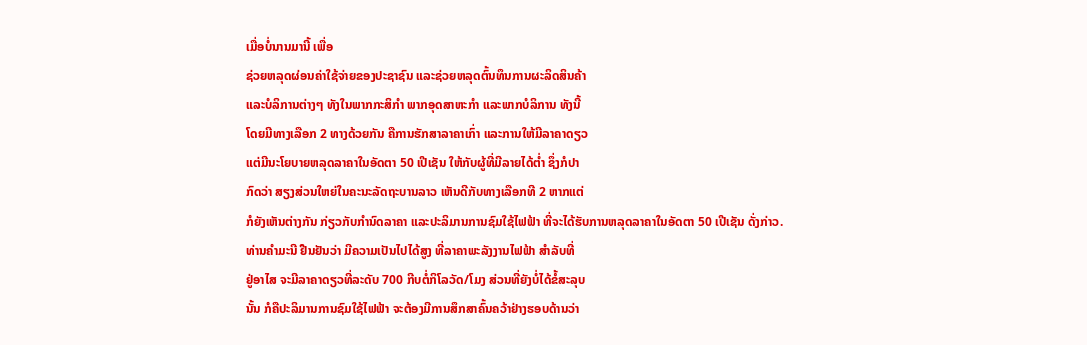ເມື່ອບໍ່ນານມານີ້ ເພື່ອ
ຊ່ວຍຫລຸດຜ່ອນຄ່າໃຊ້ຈ່າຍຂອງປະຊາຊົນ ແລະຊ່ວຍຫລຸດຕົ້ນທຶນການຜະລິດສິນຄ້າ
ແລະບໍລິການຕ່າງໆ ທັງໃນພາກກະສິກຳ ພາກອຸດສາຫະກຳ ແລະພາກບໍລິການ ທັງນີ້
ໂດຍມີທາງເລືອກ 2 ທາງດ້ວຍກັນ ຄືການຮັກສາລາຄາເກົ່າ ແລະການໃຫ້ມີລາຄາດຽວ
ແຕ່ມີນະໂຍບາຍຫລຸດລາຄາໃນອັດຕາ 50 ເປີເຊັນ ໃຫ້ກັບຜູ້ທີ່ມີລາຍໄດ້ຕ່ຳ ຊຶ່ງກໍປາ
ກົດວ່າ ສຽງສ່ວນໃຫຍ່ໃນຄະນະລັດຖະບານລາວ ເຫັນດີກັບທາງເລືອກທີ 2 ຫາກແຕ່
ກໍຍັງເຫັນຕ່າງກັນ ກ່ຽວກັບກຳນົດລາຄາ ແລະປະລິມານການຊົມໃຊ້ໄຟຟ້າ ທີ່ຈະໄດ້ຮັບການຫລຸດລາຄາໃນອັດຕາ 50 ເປີເຊັນ ດັ່ງກ່າວ.
ທ່ານຄຳມະນີ ຢືນຢັນວ່າ ມີຄວາມເປັນໄປໄດ້ສູງ ທີ່ລາຄາພະລັງງານໄຟຟ້າ ສຳລັບທີ່
ຢູ່ອາໄສ ຈະມີລາຄາດຽວທີ່ລະດັບ 700 ກີບຕໍ່ກິໂລວັດ/ໂມງ ສ່ວນທີ່ຍັງບໍ່ໄດ້ຂໍ້ສະລຸບ
ນັ້ນ ກໍຄືປະລິມານການຊົມໃຊ້ໄຟຟ້າ ຈະຕ້ອງມີການສຶກສາຄົ້ນຄວ້າຢ່າງຮອບດ້ານວ່າ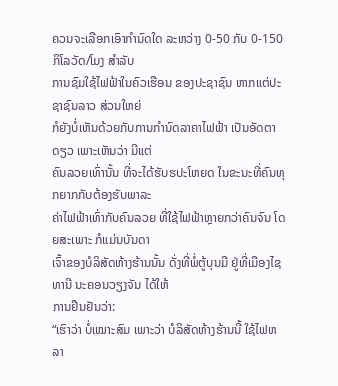ຄວນຈະເລືອກເອົາກຳນົດໃດ ລະຫວ່າງ 0-50 ກັບ 0-150 ກິໂລວັດ/ໂມງ ສຳລັບ
ການຊົມໃຊ້ໄຟຟ້າໃນຄົວເຮືອນ ຂອງປະຊາຊົນ ຫາກແຕ່ປະຊາຊົນລາວ ສ່ວນໃຫຍ່
ກໍຍັງບໍ່ເຫັນດ້ວຍກັບການກຳນົດລາຄາໄຟຟ້າ ເປັນອັດຕາດຽວ ເພາະເຫັນວ່າ ມີແຕ່
ຄົນລວຍເທົ່ານັ້ນ ທີ່ຈະໄດ້ຮັບຮປະໂຫຍດ ໃນຂະນະທີ່ຄົນທຸກຍາກກັບຕ້ອງຮັບພາລະ
ຄ່າໄຟຟ້າເທົ່າກັບຄົນລວຍ ທີ່ໃຊ້ໄຟຟ້າຫຼາຍກວ່າຄົນຈົນ ໂດຍສະເພາະ ກໍແມ່ນບັນດາ
ເຈົ້າຂອງບໍລິສັດຫ້າງຮ້ານນັ້ນ ດັ່ງທີ່ພໍ່ຕູ້ບຸນມີ ຢູ່ທີ່ເມືອງໄຊທານີ ນະຄອນວຽງຈັນ ໄດ້ໃຫ້
ການຢືນຢັນວ່າ:
“ເຮົາວ່າ ບໍ່ເໝາະສົມ ເພາະວ່າ ບໍລິສັດຫ້າງຮ້ານນີ້ ໃຊ້ໄຟຫລາ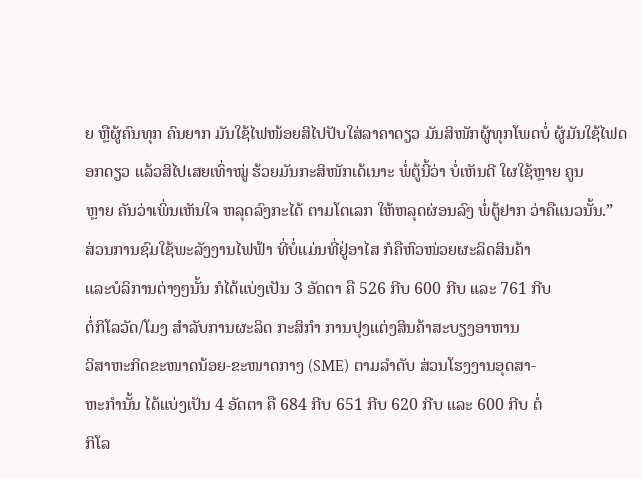ຍ ຫຼືຜູ້ຄົນທຸກ ຄົນຍາກ ມັນໃຊ້ໄຟໜ້ອຍສິໄປປັບໃສ່ລາຄາດຽວ ມັນສິໜັກຜູ້ທຸກໂພດບໍ່ ຜູ້ມັນໃຊ້ໄຟດອກດຽວ ແລ້ວສິໄປເສຍເທົ່າໝູ່ ຮ້ວຍມັນກະສິໜັກເດ້ເນາະ ພໍ່ຕູ້ນີ້ວ່າ ບໍ່ເຫັນດີ ໃຜໃຊ້ຫຼາຍ ຄູນ
ຫຼາຍ ຄັນວ່າເພິ່ນເຫັນໃຈ ຫລຸດລົງກະໄດ້ ຕາມໂຕເລກ ໃຫ້ຫລຸດຜ່ອນລົງ ພໍ່ຕູ້ຢາກ ວ່າຄືແນວນັ້ນ.”
ສ່ວນການຊົມໃຊ້ພະລັງງານໄຟຟ້າ ທີ່ບໍ່ແມ່ນທີ່ຢູ່ອາໄສ ກໍຄືຫົວໜ່ວຍຜະລິດສິນຄ້າ
ແລະບໍລິການຕ່າງໆນັ້ນ ກໍໄດ້ແບ່ງເປັນ 3 ອັດຕາ ຄື 526 ກີບ 600 ກີບ ແລະ 761 ກີບ
ຕໍ່ກິໂລວັດ/ໂມງ ສຳລັບການຜະລິດ ກະສິກຳ ການປຸງແຕ່ງສິນຄ້າສະບຽງອາຫານ
ວິສາຫະກິດຂະໜາດນ້ອຍ-ຂະໜາດກາງ (SME) ຕາມລຳດັບ ສ່ວນໂຮງງານອຸດສາ-
ຫະກຳນັ້ນ ໄດ້ແບ່ງເປັນ 4 ອັດຕາ ຄື 684 ກີບ 651 ກີບ 620 ກີບ ແລະ 600 ກີບ ຕໍ່
ກິໂລ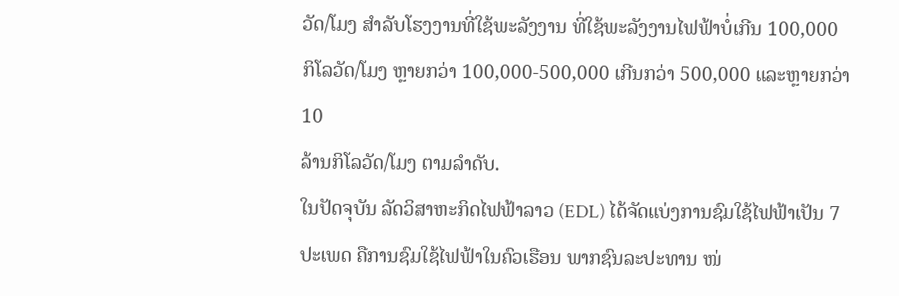ວັດ/ໂມງ ສຳລັບໂຮງງານທີ່ໃຊ້ພະລັງງານ ທີ່ໃຊ້ພະລັງງານໄຟຟ້າບໍ່ເກີນ 100,000
ກິໂລວັດ/ໂມງ ຫຼາຍກວ່າ 100,000-500,000 ເກີນກວ່າ 500,000 ແລະຫຼາຍກວ່າ 10
ລ້ານກິໂລວັດ/ໂມງ ຕາມລຳດັບ.
ໃນປັດຈຸບັນ ລັດວິສາຫະກິດໄຟຟ້າລາວ (EDL) ໄດ້ຈັດແບ່ງການຊົມໃຊ້ໄຟຟ້າເປັນ 7
ປະເພດ ຄືການຊົມໃຊ້ໄຟຟ້າໃນຄົວເຮືອນ ພາກຊົນລະປະທານ ໜ່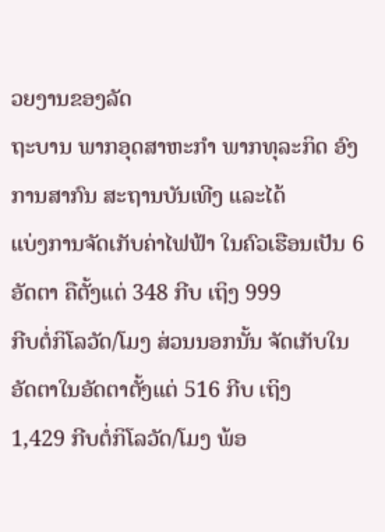ວຍງານຂອງລັດ
ຖະບານ ພາກອຸດສາຫະກຳ ພາກທຸລະກິດ ອົງການສາກົນ ສະຖານບັນເທີງ ແລະໄດ້
ແບ່ງການຈັດເກັບຄ່າໄຟຟ້າ ໃນຄົວເຮືອນເປັນ 6 ອັດຕາ ຄືຕັ້ງແຕ່ 348 ກີບ ເຖິງ 999
ກີບຕໍ່ກິໂລວັດ/ໂມງ ສ່ວນນອກນັ້ນ ຈັດເກັບໃນອັດຕາໃນອັດຕາຕັ້ງແຕ່ 516 ກີບ ເຖິງ
1,429 ກີບຕໍ່ກິໂລວັດ/ໂມງ ພ້ອ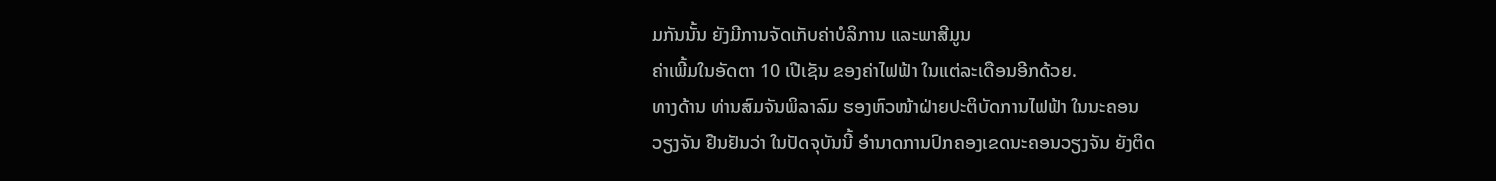ມກັນນັ້ນ ຍັງມີການຈັດເກັບຄ່າບໍລິການ ແລະພາສີມູນ
ຄ່າເພີ້ມໃນອັດຕາ 10 ເປີເຊັນ ຂອງຄ່າໄຟຟ້າ ໃນແຕ່ລະເດືອນອີກດ້ວຍ.
ທາງດ້ານ ທ່ານສົມຈັນພິລາລົມ ຮອງຫົວໜ້າຝ່າຍປະຕິບັດການໄຟຟ້າ ໃນນະຄອນ
ວຽງຈັນ ຢືນຢັນວ່າ ໃນປັດຈຸບັນນີ້ ອຳນາດການປົກຄອງເຂດນະຄອນວຽງຈັນ ຍັງຕິດ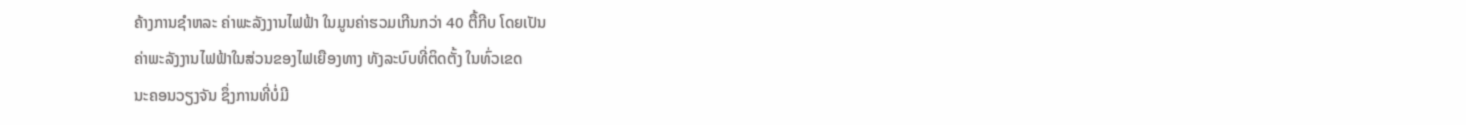ຄ້າງການຊຳຫລະ ຄ່າພະລັງງານໄຟຟ້າ ໃນມູນຄ່າຮວມເກີນກວ່າ 40 ຕື້ກີບ ໂດຍເປັນ
ຄ່າພະລັງງານໄຟຟ້າໃນສ່ວນຂອງໄຟເຍືອງທາງ ທັງລະບົບທີ່ຕິດຕັ້ງ ໃນທົ່ວເຂດ
ນະຄອນວຽງຈັນ ຊຶ່ງການທີ່ບໍ່ມີ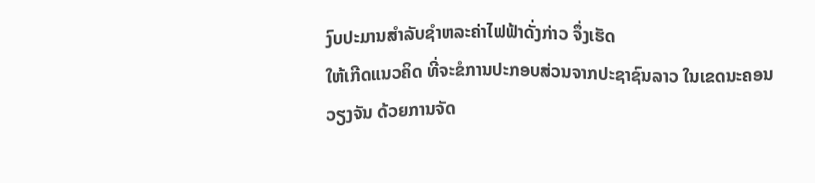ງົບປະມານສຳລັບຊຳຫລະຄ່າໄຟຟ້າດັ່ງກ່າວ ຈຶ່ງເຮັດ
ໃຫ້ເກີດແນວຄິດ ທີ່ຈະຂໍການປະກອບສ່ວນຈາກປະຊາຊົນລາວ ໃນເຂດນະຄອນ
ວຽງຈັນ ດ້ວຍການຈັດ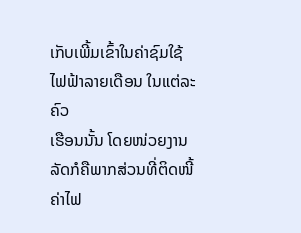ເກັບເພີ້ມເຂົ້າໃນຄ່າຊົມໃຊ້ໄຟຟ້າລາຍເດືອນ ໃນແຕ່ລະຄົວ
ເຮືອນນັ້ນ ໂດຍໜ່ວຍງານລັດກໍຄືພາກສ່ວນທີ່ຕິດໜີ້ຄ່າໄຟ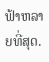ຟ້າຫລາຍທີ່ສຸດ.